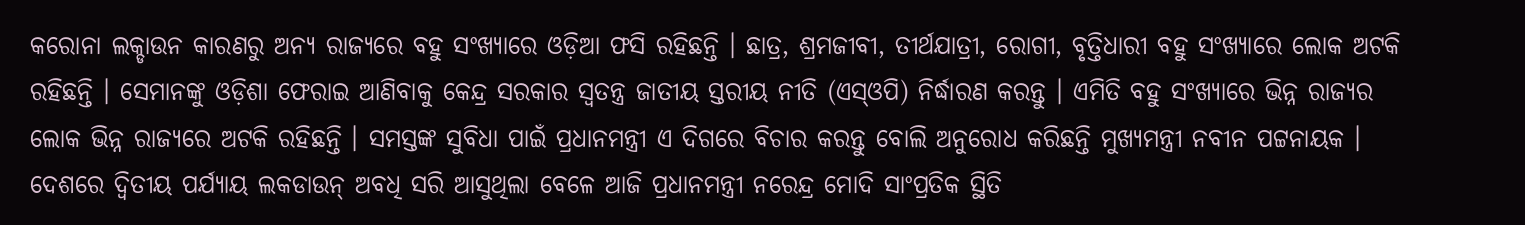କରୋନା ଲକ୍ଡାଉନ କାରଣରୁ ଅନ୍ୟ ରାଜ୍ୟରେ ବହୁ ସଂଖ୍ୟାରେ ଓଡ଼ିଆ ଫସି ରହିଛନ୍ତି । ଛାତ୍ର, ଶ୍ରମଜୀବୀ, ତୀର୍ଥଯାତ୍ରୀ, ରୋଗୀ, ବୃତ୍ତିଧାରୀ ବହୁ ସଂଖ୍ୟାରେ ଲୋକ ଅଟକି ରହିଛନ୍ତି । ସେମାନଙ୍କୁ ଓଡ଼ିଶା ଫେରାଇ ଆଣିବାକୁ କେନ୍ଦ୍ର ସରକାର ସ୍ୱତନ୍ତ୍ର ଜାତୀୟ ସ୍ତରୀୟ ନୀତି (ଏସ୍ଓପି) ନିର୍ଦ୍ଧାରଣ କରନ୍ତୁ । ଏମିତି ବହୁ ସଂଖ୍ୟାରେ ଭିନ୍ନ ରାଜ୍ୟର ଲୋକ ଭିନ୍ନ ରାଜ୍ୟରେ ଅଟକି ରହିଛନ୍ତି । ସମସ୍ତଙ୍କ ସୁବିଧା ପାଇଁ ପ୍ରଧାନମନ୍ତ୍ରୀ ଏ ଦିଗରେ ବିଚାର କରନ୍ତୁ ବୋଲି ଅନୁରୋଧ କରିଛନ୍ତି ମୁଖ୍ୟମନ୍ତ୍ରୀ ନବୀନ ପଟ୍ଟନାୟକ ।
ଦେଶରେ ଦ୍ୱିତୀୟ ପର୍ଯ୍ୟାୟ ଲକଡାଉନ୍ ଅବଧି ସରି ଆସୁଥିଲା ବେଳେ ଆଜି ପ୍ରଧାନମନ୍ତ୍ରୀ ନରେନ୍ଦ୍ର ମୋଦି ସାଂପ୍ରତିକ ସ୍ଥିତି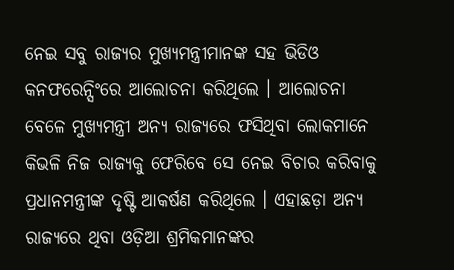ନେଇ ସବୁ ରାଜ୍ୟର ମୁଖ୍ୟମନ୍ତ୍ରୀମାନଙ୍କ ସହ ଭିଡିଓ କନଫରେନ୍ସିଂରେ ଆଲୋଚନା କରିଥିଲେ । ଆଲୋଚନା ବେଳେ ମୁଖ୍ୟମନ୍ତ୍ରୀ ଅନ୍ୟ ରାଜ୍ୟରେ ଫସିଥିବା ଲୋକମାନେ କିଭଳି ନିଜ ରାଜ୍ୟକୁ ଫେରିବେ ସେ ନେଇ ବିଚାର କରିବାକୁ ପ୍ରଧାନମନ୍ତ୍ରୀଙ୍କ ଦୃଷ୍ଟି ଆକର୍ଷଣ କରିଥିଲେ । ଏହାଛଡ଼ା ଅନ୍ୟ ରାଜ୍ୟରେ ଥିବା ଓଡ଼ିଆ ଶ୍ରମିକମାନଙ୍କର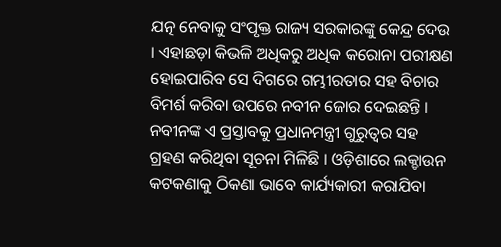ଯତ୍ନ ନେବାକୁ ସଂପୃକ୍ତ ରାଜ୍ୟ ସରକାରଙ୍କୁ କେନ୍ଦ୍ର ଦେଉ । ଏହାଛଡ଼ା କିଭଳି ଅଧିକରୁ ଅଧିକ କରୋନା ପରୀକ୍ଷଣ ହୋଇପାରିବ ସେ ଦିଗରେ ଗମ୍ଭୀରତାର ସହ ବିଚାର ବିମର୍ଶ କରିବା ଉପରେ ନବୀନ ଜୋର ଦେଇଛନ୍ତି ।
ନବୀନଙ୍କ ଏ ପ୍ରସ୍ତାବକୁ ପ୍ରଧାନମନ୍ତ୍ରୀ ଗୁରୁତ୍ୱର ସହ ଗ୍ରହଣ କରିଥିବା ସୂଚନା ମିଳିଛି । ଓଡ଼ିଶାରେ ଲକ୍ଡାଉନ କଟକଣାକୁ ଠିକଣା ଭାବେ କାର୍ଯ୍ୟକାରୀ କରାଯିବା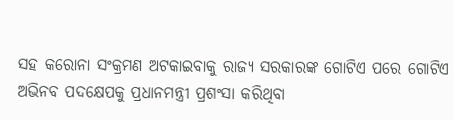ସହ କରୋନା ସଂକ୍ରମଣ ଅଟକାଇବାକୁ ରାଜ୍ୟ ସରକାରଙ୍କ ଗୋଟିଏ ପରେ ଗୋଟିଏ ଅଭିନବ ପଦକ୍ଷେପକୁ ପ୍ରଧାନମନ୍ତ୍ରୀ ପ୍ରଶଂସା କରିଥିବା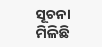ସୂଚନା ମିଳିଛି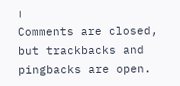।
Comments are closed, but trackbacks and pingbacks are open.